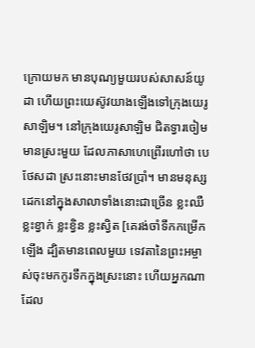ក្រោយមក មានបុណ្យមួយរបស់សាសន៍យូដា ហើយព្រះយេស៊ូវយាងឡើងទៅក្រុងយេរូសាឡិម។ នៅក្រុងយេរូសាឡិម ជិតទ្វារចៀម មានស្រះមួយ ដែលភាសាហេព្រើរហៅថា បេថែសដា ស្រះនោះមានថែវប្រាំ។ មានមនុស្សដេកនៅក្នុងសាលាទាំងនោះជាច្រើន ខ្លះឈឺ ខ្លះខ្វាក់ ខ្លះខ្វិន ខ្លះស្វិត [គេរង់ចាំទឹកកម្រើកឡើង ដ្បិតមានពេលមួយ ទេវតានៃព្រះអម្ចាស់ចុះមកកូរទឹកក្នុងស្រះនោះ ហើយអ្នកណាដែល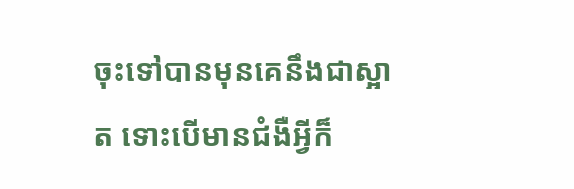ចុះទៅបានមុនគេនឹងជាស្អាត ទោះបើមានជំងឺអ្វីក៏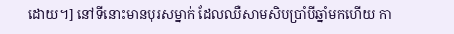ដោយ។] នៅទីនោះមានបុរសម្នាក់ ដែលឈឺសាមសិបប្រាំបីឆ្នាំមកហើយ កា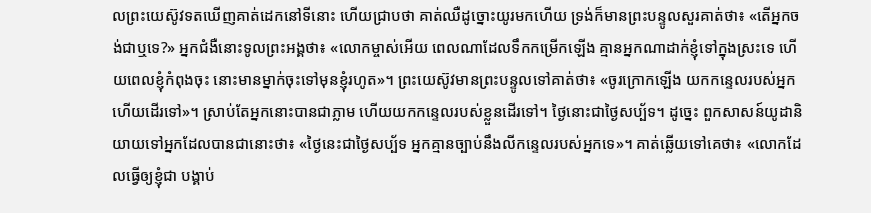លព្រះយេស៊ូវទតឃើញគាត់ដេកនៅទីនោះ ហើយជ្រាបថា គាត់ឈឺដូច្នោះយូរមកហើយ ទ្រង់ក៏មានព្រះបន្ទូលសួរគាត់ថា៖ «តើអ្នកចង់ជាឬទេ?» អ្នកជំងឺនោះទូលព្រះអង្គថា៖ «លោកម្ចាស់អើយ ពេលណាដែលទឹកកម្រើកឡើង គ្មានអ្នកណាដាក់ខ្ញុំទៅក្នុងស្រះទេ ហើយពេលខ្ញុំកំពុងចុះ នោះមានម្នាក់ចុះទៅមុនខ្ញុំរហូត»។ ព្រះយេស៊ូវមានព្រះបន្ទូលទៅគាត់ថា៖ «ចូរក្រោកឡើង យកកន្ទេលរបស់អ្នក ហើយដើរទៅ»។ ស្រាប់តែអ្នកនោះបានជាភ្លាម ហើយយកកន្ទេលរបស់ខ្លួនដើរទៅ។ ថ្ងៃនោះជាថ្ងៃសប្ប័ទ។ ដូច្នេះ ពួកសាសន៍យូដានិយាយទៅអ្នកដែលបានជានោះថា៖ «ថ្ងៃនេះជាថ្ងៃសប្ប័ទ អ្នកគ្មានច្បាប់នឹងលីកន្ទេលរបស់អ្នកទេ»។ គាត់ឆ្លើយទៅគេថា៖ «លោកដែលធ្វើឲ្យខ្ញុំជា បង្គាប់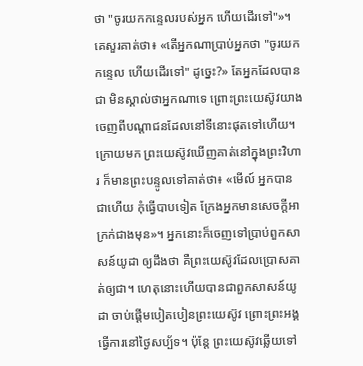ថា "ចូរយកកន្ទេលរបស់អ្នក ហើយដើរទៅ"»។ គេសួរគាត់ថា៖ «តើអ្នកណាប្រាប់អ្នកថា "ចូរយកកន្ទេល ហើយដើរទៅ" ដូច្នេះ?» តែអ្នកដែលបានជា មិនស្គាល់ថាអ្នកណាទេ ព្រោះព្រះយេស៊ូវយាងចេញពីបណ្តាជនដែលនៅទីនោះផុតទៅហើយ។ ក្រោយមក ព្រះយេស៊ូវឃើញគាត់នៅក្នុងព្រះវិហារ ក៏មានព្រះបន្ទូលទៅគាត់ថា៖ «មើល៍ អ្នកបានជាហើយ កុំធ្វើបាបទៀត ក្រែងអ្នកមានសេចក្តីអាក្រក់ជាងមុន»។ អ្នកនោះក៏ចេញទៅប្រាប់ពួកសាសន៍យូដា ឲ្យដឹងថា គឺព្រះយេស៊ូវដែលប្រោសគាត់ឲ្យជា។ ហេតុនោះហើយបានជាពួកសាសន៍យូដា ចាប់ផ្តើមបៀតបៀនព្រះយេស៊ូវ ព្រោះព្រះអង្គធ្វើការនៅថ្ងៃសប្ប័ទ។ ប៉ុន្តែ ព្រះយេស៊ូវឆ្លើយទៅ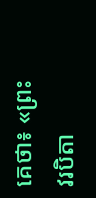គេថា៖ «ព្រះវរបិតា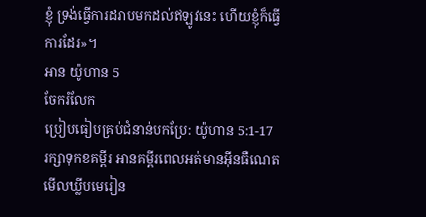ខ្ញុំ ទ្រង់ធ្វើការដរាបមកដល់ឥឡូវនេះ ហើយខ្ញុំក៏ធ្វើការដែរ»។
អាន យ៉ូហាន 5
ចែករំលែក
ប្រៀបធៀបគ្រប់ជំនាន់បកប្រែ: យ៉ូហាន 5:1-17
រក្សាទុកខគម្ពីរ អានគម្ពីរពេលអត់មានអ៊ីនធឺណេត មើលឃ្លីបមេរៀន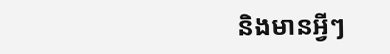និងមានអ្វីៗ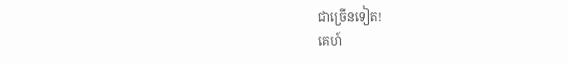ជាច្រើនទៀត!
គេហ៍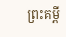ព្រះគម្ពី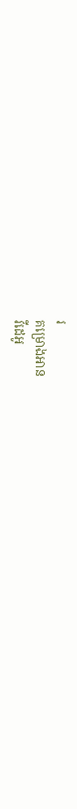រ
គម្រោងអាន
វីដេអូ